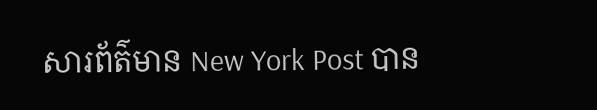សារព័ត៌មាន New York Post បាន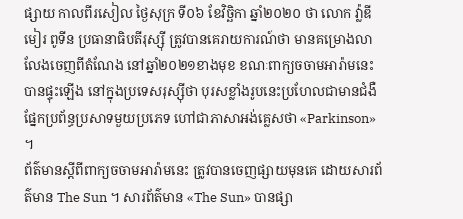ផ្សាយ កាលពីរសៀល ថ្ងៃសុក្រ ទី០៦ ខែវិច្ឆិកា ឆ្នាំ២០២០ ថា លោក វ៉ា្លឌីមៀរ ពូទីន ប្រធានាធិបតីរុស្ស៊ី ត្រូវបានគេរាយការណ៍ថា មានគម្រោងលាលែងចេញពីតំណែង នៅឆ្នាំ២០២១ខាងមុខ ខណៈពាក្យចចាមអារ៉ាមនេះ បានផ្ទុះឡើង នៅក្នុងប្រទេសរុស្ស៊ីថា បុរសខ្លាំងរូបនេះប្រហែលជាមានជំងឺផ្នែកប្រព័ន្ធប្រសាទមួយប្រភេទ ហៅជាភាសាអង់គ្លេសថា «Parkinson» ។
ព័ត៌មានស្ដីពីពាក្យចចាមអារ៉ាមនេះ ត្រូវបានចេញផ្សាយមុនគេ ដោយសារព័ត៌មាន The Sun ។ សារព័ត៌មាន «The Sun» បានផ្សា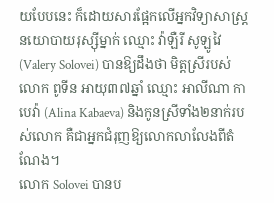យបែបនេះ ក៏ដោយសារផ្អែកលើអ្នកវិទ្យាសាស្ត្រនយោបាយរុស្ស៊ីម្នាក់ ឈ្មោះ វ៉ាឡឺរី សូឡូវៃ (Valery Solovei) បានឱ្យដឹងថា មិត្តស្រីរបស់លោក ពូទីន អាយុ៣៧ឆ្នាំ ឈ្មោះ អាលីណា កាបេវ៉ា (Alina Kabaeva) និងកូនស្រីទាំង២នាក់របស់លោក គឺជាអ្នកជំរុញឱ្យលោកលាលែងពីតំណែង។
លោក Solovei បានប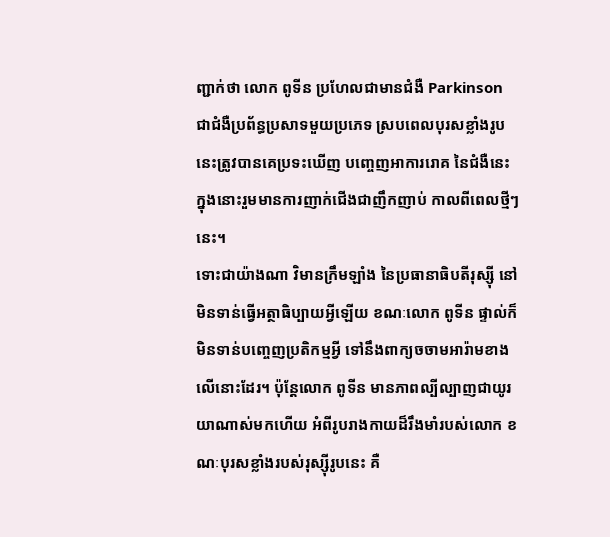ញ្ជាក់ថា លោក ពូទីន ប្រហែលជាមានជំងឺ Parkinson ជាជំងឺប្រព័ន្ធប្រសាទមួយប្រភេទ ស្របពេលបុរសខ្លាំងរូបនេះត្រូវបានគេប្រទះឃើញ បញ្ចេញអាការរោគ នៃជំងឺនេះ ក្នុងនោះរួមមានការញាក់ជើងជាញឹកញាប់ កាលពីពេលថ្មីៗនេះ។
ទោះជាយ៉ាងណា វិមានក្រឹមឡាំង នៃប្រធានាធិបតីរុស្ស៊ី នៅមិនទាន់ធ្វើអត្ថាធិប្បាយអ្វីឡើយ ខណៈលោក ពូទីន ផ្ទាល់ក៏មិនទាន់បញ្ចេញប្រតិកម្មអ្វី ទៅនឹងពាក្យចចាមអារ៉ាមខាងលើនោះដែរ។ ប៉ុន្ដែលោក ពូទីន មានភាពល្បីល្បាញជាយូរយាណាស់មកហើយ អំពីរូបរាងកាយដ៏រឹងមាំរបស់លោក ខណៈបុរសខ្លាំងរបស់រុស្ស៊ីរូបនេះ គឺ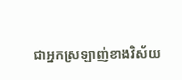ជាអ្នកស្រឡាញ់ខាងវិស័យ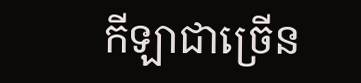កីឡាជាច្រើន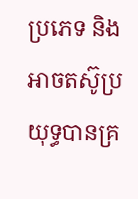ប្រភេទ និងអាចតស៊ូប្រយុទ្ធបានគ្រ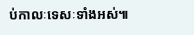ប់កាលៈទេសៈទាំងអស់៕